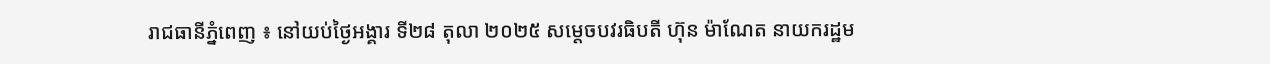រាជធានីភ្នំពេញ ៖ នៅយប់ថ្ងៃអង្គារ ទី២៨ តុលា ២០២៥ សម្តេចបវរធិបតី ហ៊ុន ម៉ាណែត នាយករដ្ឋម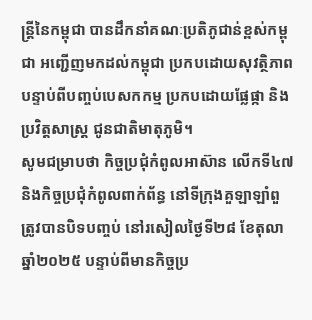ន្ត្រីនៃកម្ពុជា បានដឹកនាំគណៈប្រតិភូជាន់ខ្ពស់កម្ពុជា អញ្ជើញមកដល់កម្ពុជា ប្រកបដោយសុវត្ថិភាព បន្ទាប់ពីបញ្ចប់បេសកកម្ម ប្រកបដោយផ្លែផ្កា និងប្រវិត្ដសាស្ដ្រ ជូនជាតិមាតុភូមិ។
សូមជម្រាបថា កិច្ចប្រជុំកំពូលអាស៊ាន លើកទី៤៧ និងកិច្ចប្រជុំកំពូលពាក់ព័ន្ធ នៅទីក្រុងគួឡាឡាំពួ ត្រូវបានបិទបញ្ចប់ នៅរសៀលថ្ងៃទី២៨ ខែតុលា ឆ្នាំ២០២៥ បន្ទាប់ពីមានកិច្ចប្រ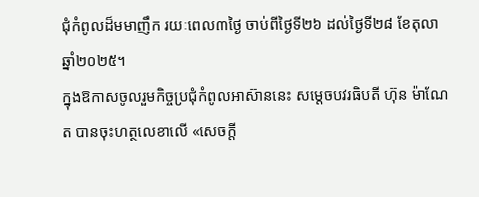ជុំកំពូលដ៏មមាញឹក រយៈពេល៣ថ្ងៃ ចាប់ពីថ្ងៃទី២៦ ដល់ថ្ងៃទី២៨ ខែតុលា ឆ្នាំ២០២៥។
ក្នុងឱកាសចូលរួមកិច្ចប្រជុំកំពូលអាស៊ាននេះ សម្តេចបវរធិបតី ហ៊ុន ម៉ាណែត បានចុះហត្ថលេខាលើ «សេចក្តី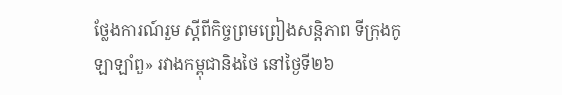ថ្លែងការណ៍រួម ស្តីពីកិច្ចព្រមព្រៀងសន្តិភាព ទីក្រុងកូឡាឡាំពួ» រវាងកម្ពុជានិងថៃ នៅថ្ងៃទី២៦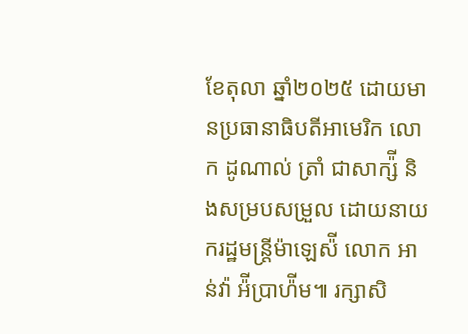ខែតុលា ឆ្នាំ២០២៥ ដោយមានប្រធានាធិបតីអាមេរិក លោក ដូណាល់ ត្រាំ ជាសាក្ស៉ី និងសម្របសម្រួល ដោយនាយករដ្ឋមន្ត្រីម៉ាឡេស៉ី លោក អាន់វ៉ា អ៉ីប្រាហ៉ីម៕ រក្សាសិ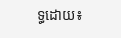ទ្ធដោយ៖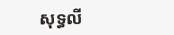សុទ្ធលី